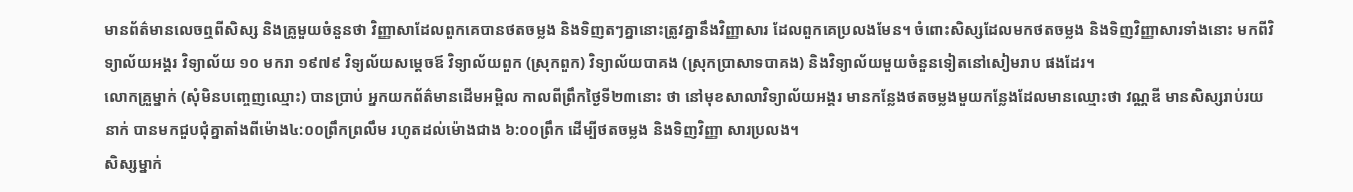មានព័ត៌មានលេចឮពីសិស្ស និងគ្រូមួយចំនួនថា វិញ្ញាសាដែលពួកគេបានថតចម្លង និងទិញតៗគ្នានោះត្រូវគ្នានឹងវិញ្ញាសារ ដែលពួកគេប្រលងមែន។ ចំពោះសិស្សដែលមកថតចម្លង និងទិញវិញ្ញាសារទាំងនោះ មកពីវិទ្យាល័យអង្គរ វិទ្យាល័យ ១០ មករា ១៩៧៩ វិទ្យល័យសម្ដេចឪ វិទ្យាល័យពួក (ស្រុកពួក) វិទ្យាល័យបាគង (ស្រុកប្រាសាទបាគង) និងវិទ្យាល័យមួយចំនួនទៀតនៅសៀមរាប ផងដែរ។
លោកគ្រួម្នាក់ (សុំមិនបញ្ចេញឈ្មោះ) បានប្រាប់ អ្នកយកព័ត៌មានដើមអម្ពិល កាលពីព្រឹកថ្ងៃទី២៣នោះ ថា នៅមុខសាលាវិទ្យាល័យអង្គរ មានកន្លែងថតចម្លងមួយកន្លែងដែលមានឈ្មោះថា វណ្ណឌី មានសិស្សរាប់រយនាក់ បានមកជួបជុំគ្នាតាំងពីម៉ោង៤:០០ព្រឹកព្រលឹម រហូតដល់ម៉ោងជាង ៦:០០ព្រឹក ដើម្បីថតចម្លង និងទិញវិញ្ញា សារប្រលង។
សិស្សម្នាក់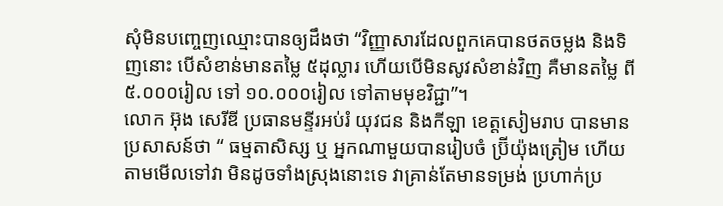សុំមិនបញ្ចេញឈ្មោះបានឲ្យដឹងថា “វិញ្ញាសារដែលពួកគេបានថតចម្លង និងទិញនោះ បើសំខាន់មានតម្លៃ ៥ដុល្លារ ហើយបើមិនសូវសំខាន់វិញ គឺមានតម្លៃ ពី ៥.០០០រៀល ទៅ ១០.០០០រៀល ទៅតាមមុខវិជ្ជា”។
លោក អ៊ុង សេរីឌី ប្រធានមន្ទីរអប់រំ យុវជន និងកីឡា ខេត្តសៀមរាប បានមានប្រសាសន៍ថា “ ធម្មតាសិស្ស ឬ អ្នកណាមួយបានរៀបចំ ប្រ៊ីយ៉ុងត្រៀម ហើយតាមមើលទៅវា មិនដូចទាំងស្រុងនោះទេ វាគ្រាន់តែមានទម្រង់ ប្រហាក់ប្រ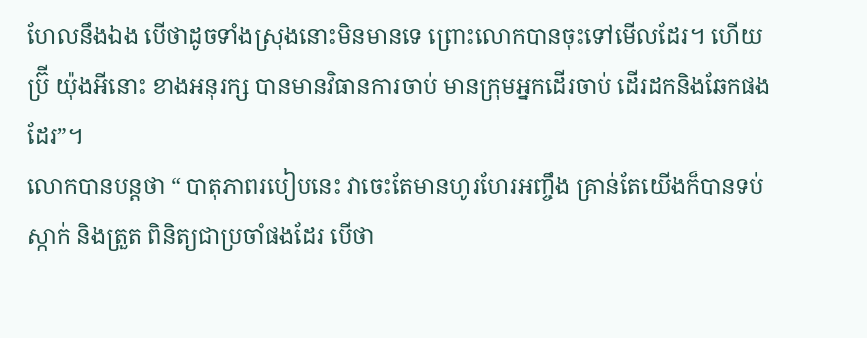ហែលនឹងឯង បើថាដូចទាំងស្រុងនោះមិនមានទេ ព្រោះលោកបានចុះទៅមើលដែរ។ ហើយប្រ៊ី យ៉ុងអីនោះ ខាងអនុរក្ស បានមានវិធានការចាប់ មានក្រុមអ្នកដើរចាប់ ដើរដកនិងឆែកផងដែរ”។
លោកបានបន្ដថា “ បាតុភាពរបៀបនេះ វាចេះតែមានហូរហែរអញ្ចឹង គ្រាន់តែយើងក៏បានទប់ស្កាក់ និងត្រួត ពិនិត្យជាប្រចាំផងដែរ បើថា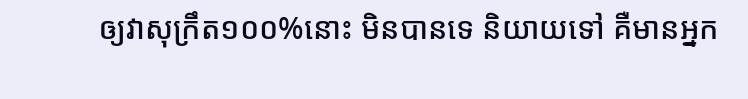ឲ្យវាសុក្រឹត១០០%នោះ មិនបានទេ និយាយទៅ គឺមានអ្នក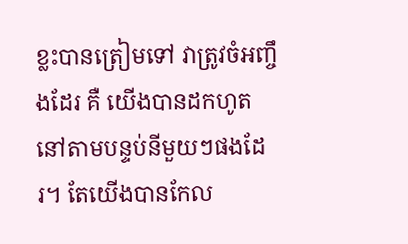ខ្លះបានត្រៀមទៅ វាត្រូវចំអញ្ចឹងដែរ គឺ យើងបានដកហូត នៅតាមបន្ទប់នីមួយៗផងដែរ។ តែយើងបានកែល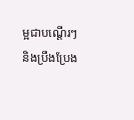ម្អជាបណ្ដើរៗ និងប្រឹងប្រែង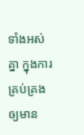ទាំងអស់គ្នា ក្នុងការគ្រប់គ្រង ឲ្យមាន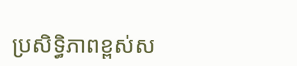ប្រសិទ្ធិភាពខ្ពស់ស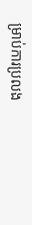ម្រាប់ការប្រលង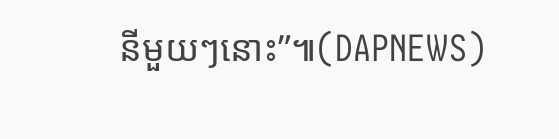នីមួយៗនោះ”៕(DAPNEWS)